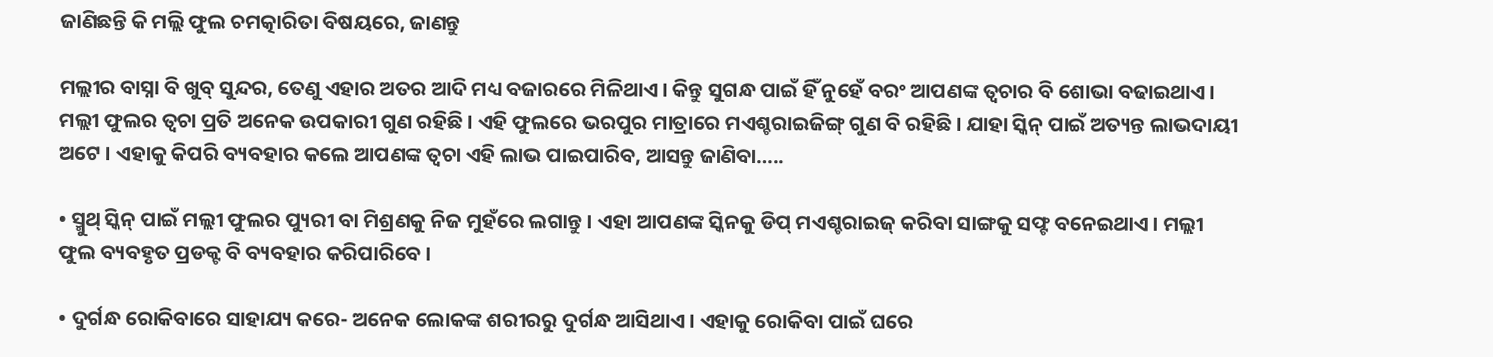ଜାଣିଛନ୍ତି କି ମଲ୍ଲି ଫୁଲ ଚମତ୍କାରିତା ବିଷୟରେ, ଜାଣନ୍ତୁ

ମଲ୍ଲୀର ବାସ୍ନା ବି ଖୁବ୍ ସୁନ୍ଦର, ତେଣୁ ଏହାର ଅତର ଆଦି ମଧ୍ୟ ବଜାରରେ ମିଳିଥାଏ । କିନ୍ତୁ ସୁଗନ୍ଧ ପାଇଁ ହିଁ ନୁହେଁ ବରଂ ଆପଣଙ୍କ ତ୍ୱଚାର ବି ଶୋଭା ବଢାଇଥାଏ । ମଲ୍ଲୀ ଫୁଲର ତ୍ୱଚା ପ୍ରତି ଅନେକ ଉପକାରୀ ଗୁଣ ରହିଛି । ଏହି ଫୁଲରେ ଭରପୁର ମାତ୍ରାରେ ମଏଶ୍ଚରାଇଜିଙ୍ଗ୍ ଗୁଣ ବି ରହିଛି । ଯାହା ସ୍କିନ୍ ପାଇଁ ଅତ୍ୟନ୍ତ ଲାଭଦାୟୀ ଅଟେ । ଏହାକୁ କିପରି ବ୍ୟବହାର କଲେ ଆପଣଙ୍କ ତ୍ୱଚା ଏହି ଲାଭ ପାଇପାରିବ, ଆସନ୍ତୁ ଜାଣିବା…..

• ସ୍ମୁଥ୍ ସ୍କିନ୍ ପାଇଁ ମଲ୍ଲୀ ଫୁଲର ପ୍ୟୁରୀ ବା ମିଶ୍ରଣକୁ ନିଜ ମୁହଁରେ ଲଗାନ୍ତୁ । ଏହା ଆପଣଙ୍କ ସ୍କିନକୁ ଡିପ୍ ମଏଶ୍ଚରାଇଜ୍ କରିବା ସାଙ୍ଗକୁ ସଫ୍ଟ ବନେଇଥାଏ । ମଲ୍ଲୀ ଫୁଲ ବ୍ୟବହୃତ ପ୍ରଡକ୍ଟ ବି ବ୍ୟବହାର କରିପାରିବେ ।

• ଦୁର୍ଗନ୍ଧ ରୋକିବାରେ ସାହାଯ୍ୟ କରେ- ଅନେକ ଲୋକଙ୍କ ଶରୀରରୁ ଦୁର୍ଗନ୍ଧ ଆସିଥାଏ । ଏହାକୁ ରୋକିବା ପାଇଁ ଘରେ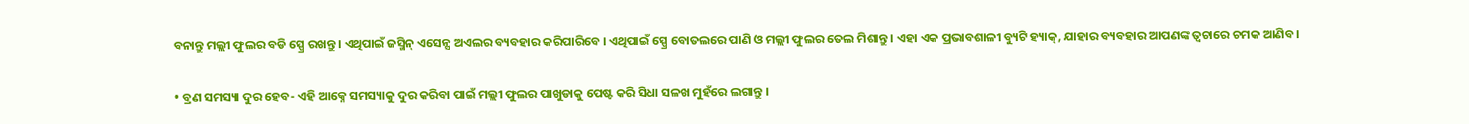ବନାନ୍ତୁ ମଲ୍ଲୀ ଫୁଲର ବଡି ସ୍ପ୍ରେ ରଖନ୍ତୁ । ଏଥିପାଇଁ ଜସ୍ମିନ୍ ଏସେନ୍ସ ଅଏଲର ବ୍ୟବହାର କରିପାରିବେ । ଏଥିପାଇଁ ସ୍ପ୍ରେ ବୋତଲରେ ପାଣି ଓ ମଲ୍ଲୀ ଫୁଲର ତେଲ ମିଶାନ୍ତୁ । ଏହା ଏକ ପ୍ରଭାବଶାଳୀ ବ୍ୟୁଟି ହ୍ୟାକ୍, ଯାହାର ବ୍ୟବହାର ଆପଣଙ୍କ ତ୍ୱଚାରେ ଚମକ ଆଣିବ ।

• ବ୍ରଣ ସମସ୍ୟା ଦୁର ହେବ- ଏହି ଆକ୍ନେ ସମସ୍ୟାକୁ ଦୁର କରିବା ପାଇଁ ମଲ୍ଲୀ ଫୁଲର ପାଖୁଡାକୁ ପେଷ୍ଟ କରି ସିଧା ସଳଖ ମୁହଁରେ ଲଗାନ୍ତୁ ।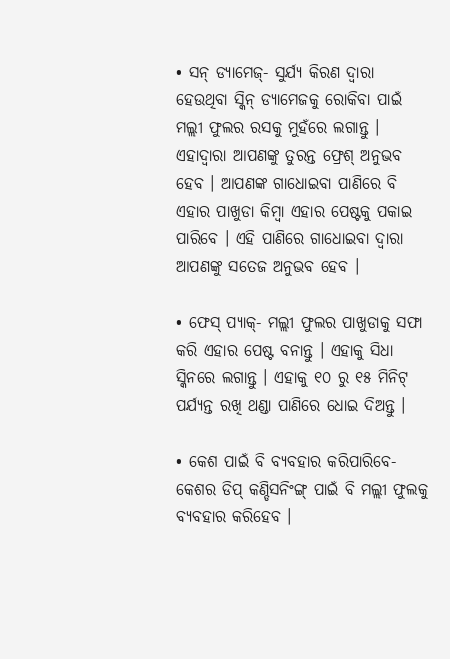• ସନ୍ ଡ୍ୟାମେଜ୍- ସୁର୍ଯ୍ୟ କିରଣ ଦ୍ୱାରା ହେଉଥିବା ସ୍କିନ୍ ଡ୍ୟାମେଜକୁ ରୋକିବା ପାଇଁ ମଲ୍ଲୀ ଫୁଲର ରସକୁ ମୁହଁରେ ଲଗାନ୍ତୁ । ଏହାଦ୍ୱାରା ଆପଣଙ୍କୁ ତୁରନ୍ତ ଫ୍ରେଶ୍ ଅନୁଭବ ହେବ । ଆପଣଙ୍କ ଗାଧୋଇବା ପାଣିରେ ବି ଏହାର ପାଖୁଡା କିମ୍ବା ଏହାର ପେଷ୍ଟକୁ ପକାଇ ପାରିବେ । ଏହି ପାଣିରେ ଗାଧୋଇବା ଦ୍ୱାରା ଆପଣଙ୍କୁ ସତେଜ ଅନୁଭବ ହେବ ।

• ଫେସ୍ ପ୍ୟାକ୍- ମଲ୍ଲୀ ଫୁଲର ପାଖୁଡାକୁ ସଫା କରି ଏହାର ପେଷ୍ଟ ବନାନ୍ତୁ । ଏହାକୁ ସିଧା ସ୍କିନରେ ଲଗାନ୍ତୁ । ଏହାକୁ ୧୦ ରୁ ୧୫ ମିନିଟ୍ ପର୍ଯ୍ୟନ୍ତ ରଖି ଥଣ୍ଡା ପାଣିରେ ଧୋଇ ଦିଅନ୍ତୁ ।

• କେଶ ପାଇଁ ବି ବ୍ୟବହାର କରିପାରିବେ- କେଶର ଡିପ୍ କଣ୍ଡିସନିଂଙ୍ଗ୍ ପାଇଁ ବି ମଲ୍ଲୀ ଫୁଲକୁ ବ୍ୟବହାର କରିହେବ ।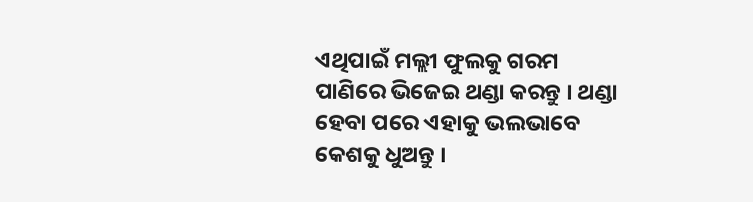ଏଥିପାଇଁ ମଲ୍ଲୀ ଫୁଲକୁ ଗରମ ପାଣିରେ ଭିଜେଇ ଥଣ୍ଡା କରନ୍ତୁ । ଥଣ୍ଡା ହେବା ପରେ ଏହାକୁ ଭଲଭାବେ କେଶକୁ ଧୁଅନ୍ତୁ ।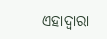ଏହାଦ୍ୱାରା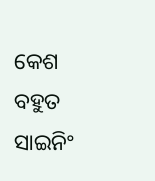କେଶ ବହୁତ ସାଇନିଂ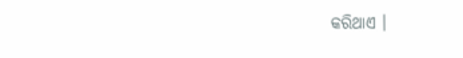କରିଥାଏ ।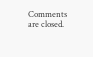Comments are closed.